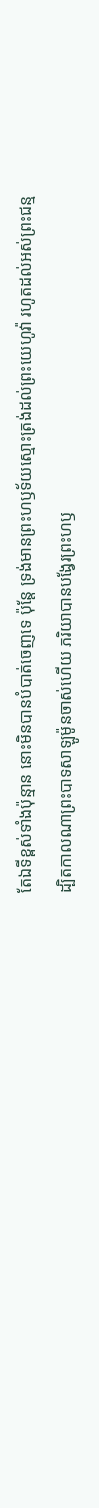តែឯទីខ្ពស់ទាំងប៉ុន្មាន នោះមិនបានបំបាត់ចេញទេ ប៉ុន្តែ ទ្រង់មានព្រះហឫទ័យស្មោះត្រង់ដល់ព្រះយេហូវ៉ា រហូតដល់អស់ព្រះជន្ម
ដ្បិតកាលណាព្រះបាទសាឡូម៉ូនចាស់ហើយ ភរិយាបានបង្វែរព្រះហឫ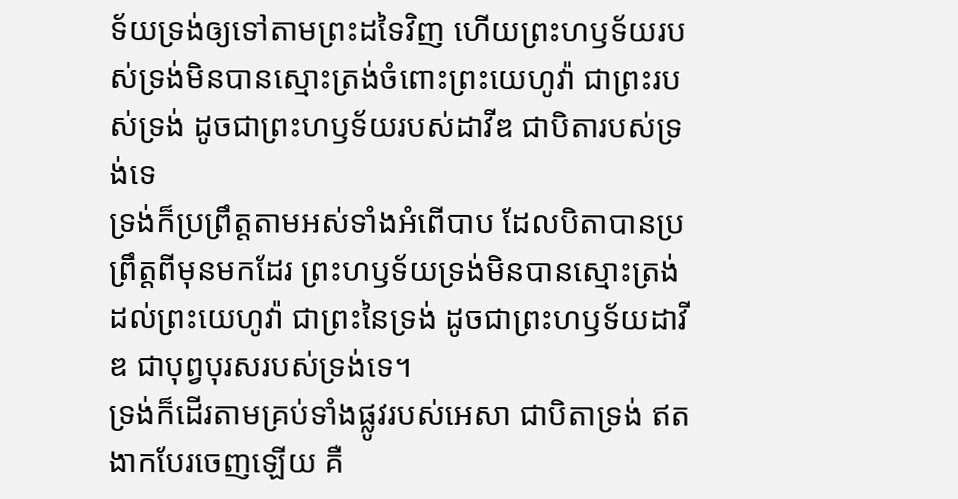ទ័យទ្រង់ឲ្យទៅតាមព្រះដទៃវិញ ហើយព្រះហឫទ័យរបស់ទ្រង់មិនបានស្មោះត្រង់ចំពោះព្រះយេហូវ៉ា ជាព្រះរបស់ទ្រង់ ដូចជាព្រះហឫទ័យរបស់ដាវីឌ ជាបិតារបស់ទ្រង់ទេ
ទ្រង់ក៏ប្រព្រឹត្តតាមអស់ទាំងអំពើបាប ដែលបិតាបានប្រព្រឹត្តពីមុនមកដែរ ព្រះហឫទ័យទ្រង់មិនបានស្មោះត្រង់ ដល់ព្រះយេហូវ៉ា ជាព្រះនៃទ្រង់ ដូចជាព្រះហឫទ័យដាវីឌ ជាបុព្វបុរសរបស់ទ្រង់ទេ។
ទ្រង់ក៏ដើរតាមគ្រប់ទាំងផ្លូវរបស់អេសា ជាបិតាទ្រង់ ឥតងាកបែរចេញឡើយ គឺ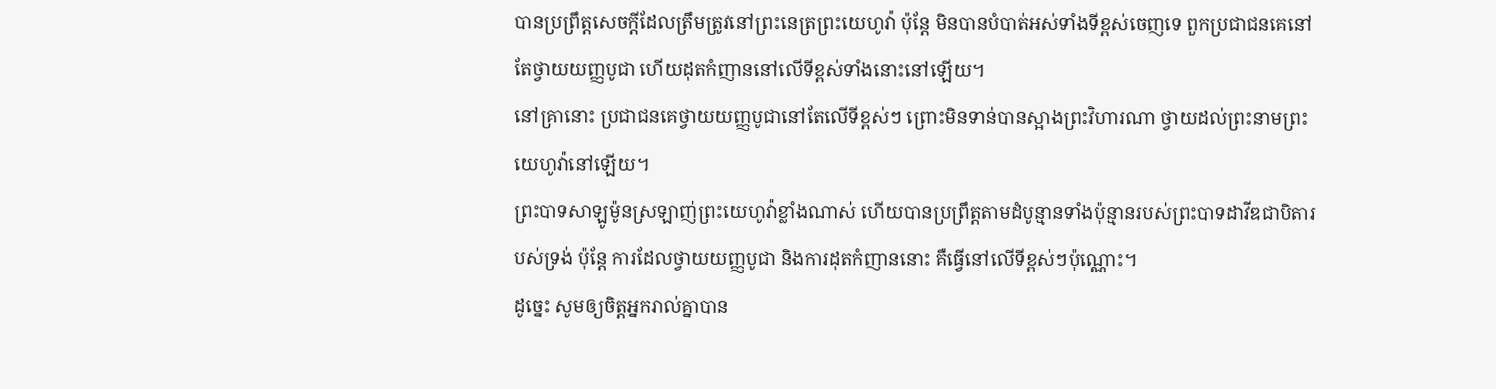បានប្រព្រឹត្តសេចក្ដីដែលត្រឹមត្រូវនៅព្រះនេត្រព្រះយេហូវ៉ា ប៉ុន្តែ មិនបានបំបាត់អស់ទាំងទីខ្ពស់ចេញទេ ពួកប្រជាជនគេនៅតែថ្វាយយញ្ញបូជា ហើយដុតកំញាននៅលើទីខ្ពស់ទាំងនោះនៅឡើយ។
នៅគ្រានោះ ប្រជាជនគេថ្វាយយញ្ញបូជានៅតែលើទីខ្ពស់ៗ ព្រោះមិនទាន់បានស្អាងព្រះវិហារណា ថ្វាយដល់ព្រះនាមព្រះយេហូវ៉ានៅឡើយ។
ព្រះបាទសាឡូម៉ូនស្រឡាញ់ព្រះយេហូវ៉ាខ្លាំងណាស់ ហើយបានប្រព្រឹត្តតាមដំបូន្មានទាំងប៉ុន្មានរបស់ព្រះបាទដាវីឌជាបិតារបស់ទ្រង់ ប៉ុន្តែ ការដែលថ្វាយយញ្ញបូជា និងការដុតកំញាននោះ គឺធ្វើនៅលើទីខ្ពស់ៗប៉ុណ្ណោះ។
ដូច្នេះ សូមឲ្យចិត្តអ្នករាល់គ្នាបាន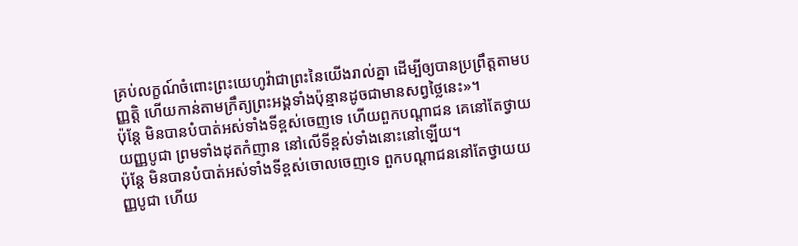គ្រប់លក្ខណ៍ចំពោះព្រះយេហូវ៉ាជាព្រះនៃយើងរាល់គ្នា ដើម្បីឲ្យបានប្រព្រឹត្តតាមបញ្ញត្តិ ហើយកាន់តាមក្រឹត្យព្រះអង្គទាំងប៉ុន្មានដូចជាមានសព្វថ្លៃនេះ»។
ប៉ុន្តែ មិនបានបំបាត់អស់ទាំងទីខ្ពស់ចេញទេ ហើយពួកបណ្ដាជន គេនៅតែថ្វាយយញ្ញបូជា ព្រមទាំងដុតកំញាន នៅលើទីខ្ពស់ទាំងនោះនៅឡើយ។
ប៉ុន្តែ មិនបានបំបាត់អស់ទាំងទីខ្ពស់ចោលចេញទេ ពួកបណ្ដាជននៅតែថ្វាយយញ្ញបូជា ហើយ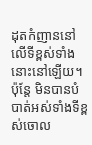ដុតកំញាននៅលើទីខ្ពស់ទាំងនោះនៅឡើយ។
ប៉ុន្តែ មិនបានបំបាត់អស់ទាំងទីខ្ពស់ចោល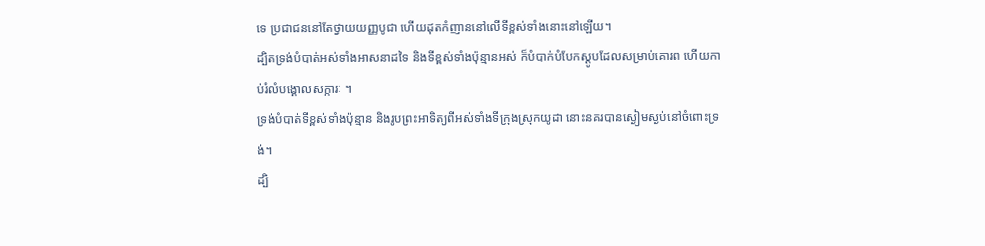ទេ ប្រជាជននៅតែថ្វាយយញ្ញបូជា ហើយដុតកំញាននៅលើទីខ្ពស់ទាំងនោះនៅឡើយ។
ដ្បិតទ្រង់បំបាត់អស់ទាំងអាសនាដទៃ និងទីខ្ពស់ទាំងប៉ុន្មានអស់ ក៏បំបាក់បំបែកស្ដូបដែលសម្រាប់គោរព ហើយកាប់រំលំបង្គោលសក្ការៈ ។
ទ្រង់បំបាត់ទីខ្ពស់ទាំងប៉ុន្មាន និងរូបព្រះអាទិត្យពីអស់ទាំងទីក្រុងស្រុកយូដា នោះនគរបានស្ងៀមស្ងប់នៅចំពោះទ្រង់។
ដ្បិ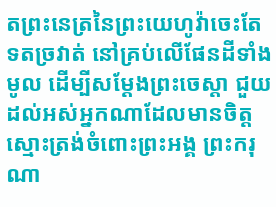តព្រះនេត្រនៃព្រះយេហូវ៉ាចេះតែទតច្រវាត់ នៅគ្រប់លើផែនដីទាំងមូល ដើម្បីសម្ដែងព្រះចេស្តា ជួយដល់អស់អ្នកណាដែលមានចិត្តស្មោះត្រង់ចំពោះព្រះអង្គ ព្រះករុណា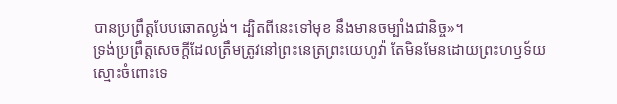បានប្រព្រឹត្តបែបឆោតល្ងង់។ ដ្បិតពីនេះទៅមុខ នឹងមានចម្បាំងជានិច្ច»។
ទ្រង់ប្រព្រឹត្តសេចក្ដីដែលត្រឹមត្រូវនៅព្រះនេត្រព្រះយេហូវ៉ា តែមិនមែនដោយព្រះហឫទ័យស្មោះចំពោះទេ